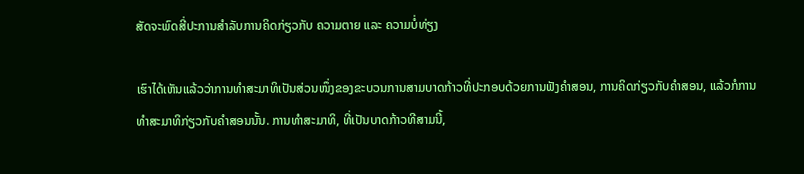ສັດຈະພົດສີ່ປະການສຳລັບການຄິດກ່ຽວກັບ ຄວາມຕາຍ ແລະ ຄວາມບໍ່ທ່ຽງ

ເຮົາໄດ້ເຫັນແລ້ວວ່າການທຳສະມາທິເປັນສ່ວນໜຶ່ງຂອງຂະບວນການສາມບາດກ້າວທີ່ປະກອບດ້ວຍການຟັງຄຳສອນ, ການຄິດກ່ຽວກັບຄຳສອນ, ແລ້ວກໍການທຳສະມາທິກ່ຽວກັບຄຳສອນນັ້ນ. ການທຳສະມາທິ, ທີ່ເປັນບາດກ້າວທີສາມນີ້,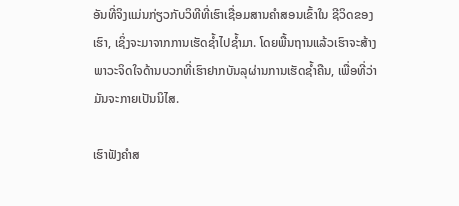ອັນທີ່ຈິງແມ່ນກ່ຽວກັບວິທີທີ່ເຮົາເຊື່ອມສານຄຳສອນເຂົ້າໃນ ຊີວິດຂອງເຮົາ, ເຊິ່ງຈະມາຈາກການເຮັດຊ້ຳໄປຊ້ຳມາ. ໂດຍພື້ນຖານແລ້ວເຮົາຈະສ້າງພາວະຈິດໃຈດ້ານບວກທີ່ເຮົາຢາກບັນລຸຜ່ານການເຮັດຊ້ຳຄືນ, ເພື່ອທີ່ວ່າມັນຈະກາຍເປັນນິໄສ.

ເຮົາຟັງຄຳສ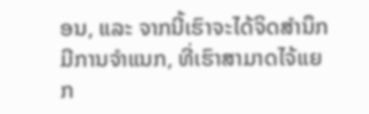ອນ, ແລະ ຈາກນີ້ເຮົາຈະໄດ້ຈິດສຳນຶກມີການຈຳແນກ, ທີ່ເຮົາສາມາດໄຈ້ແຍກ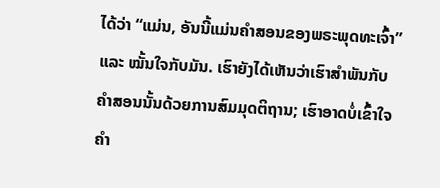ໄດ້ວ່າ “ແມ່ນ, ອັນນີ້ແມ່ນຄຳສອນຂອງພຣະພຸດທະເຈົ້າ” ແລະ ໝັ້ນໃຈກັບມັນ. ເຮົາຍັງໄດ້ເຫັນວ່າເຮົາສຳພັນກັບຄຳສອນນັ້ນດ້ວຍການສົມມຸດຕິຖານ; ເຮົາອາດບໍ່ເຂົ້າໃຈຄຳ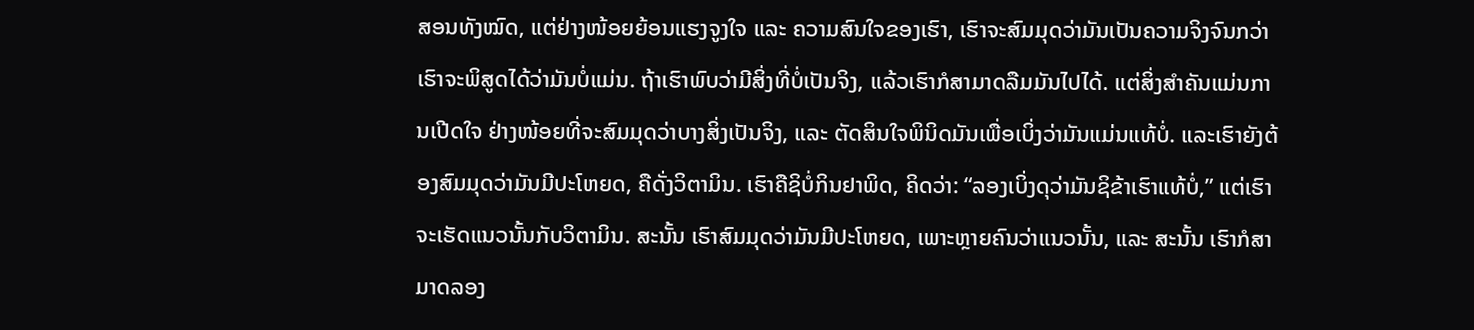ສອນທັງໝົດ, ແຕ່ຢ່າງໜ້ອຍຍ້ອນແຮງຈູງໃຈ ແລະ ຄວາມສົນໃຈຂອງເຮົາ, ເຮົາຈະສົມມຸດວ່າມັນເປັນຄວາມຈິງຈົນກວ່າເຮົາຈະພິສູດໄດ້ວ່າມັນບໍ່ແມ່ນ. ຖ້າເຮົາພົບວ່າມີສິ່ງທີ່ບໍ່ເປັນຈິງ, ແລ້ວເຮົາກໍສາມາດລືມມັນໄປໄດ້. ແຕ່ສິ່ງສຳຄັນແມ່ນການເປີດໃຈ ຢ່າງໜ້ອຍທີ່ຈະສົມມຸດວ່າບາງສິ່ງເປັນຈິງ, ແລະ ຕັດສິນໃຈພິນິດມັນເພື່ອເບິ່ງວ່າມັນແມ່ນແທ້ບໍ່. ແລະເຮົາຍັງຕ້ອງສົມມຸດວ່າມັນມີປະໂຫຍດ, ຄືດັ່ງວິຕາມິນ. ເຮົາຄືຊິບໍ່ກິນຢາພິດ, ຄິດວ່າ: “ລອງເບິ່ງດຸວ່າມັນຊິຂ້າເຮົາແທ້ບໍ່,” ແຕ່ເຮົາຈະເຮັດແນວນັ້ນກັບວິຕາມິນ. ສະນັ້ນ ເຮົາສົມມຸດວ່າມັນມີປະໂຫຍດ, ເພາະຫຼາຍຄົນວ່າແນວນັ້ນ, ແລະ ສະນັ້ນ ເຮົາກໍສາມາດລອງ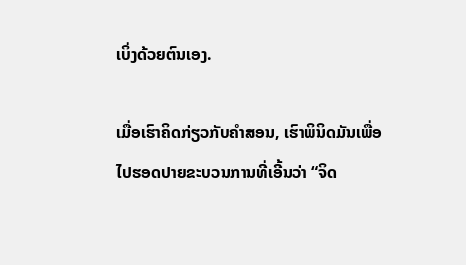ເບິ່ງດ້ວຍຕົນເອງ.

ເມື່ອເຮົາຄິດກ່ຽວກັບຄຳສອນ, ເຮົາພິນິດມັນເພື່ອໄປຮອດປາຍຂະບວນການທີ່ເອີ້ນວ່າ “ຈິດ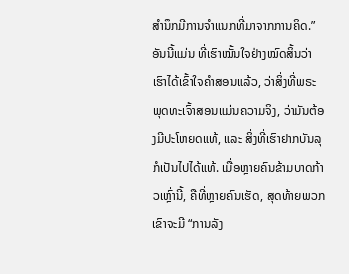ສຳນຶກມີການຈຳແນກທີ່ມາຈາກການຄິດ.” ອັນນີ້ແມ່ນ ທີ່ເຮົາໝັ້ນໃຈຢ່າງໝົດສິ້ນວ່າເຮົາໄດ້ເຂົ້າໃຈຄຳສອນແລ້ວ, ວ່າສິ່ງທີ່ພຣະພຸດທະເຈົ້າສອນແມ່ນຄວາມຈິງ, ວ່າມັນຕ້ອງມີປະໂຫຍດແທ້, ແລະ ສິ່ງທີ່ເຮົາຢາກບັນລຸກໍເປັນໄປໄດ້ແທ້. ເມື່ອຫຼາຍຄົນຂ້າມບາດກ້າວເຫຼົ່ານີ້, ຄືທີ່ຫຼາຍຄົນເຮັດ, ສຸດທ້າຍພວກເຂົາຈະມີ “ການລັງ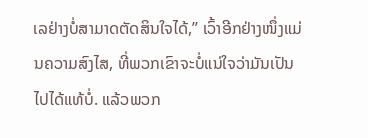ເລຢ່າງບໍ່ສາມາດຕັດສິນໃຈໄດ້,” ເວົ້າອີກຢ່າງໜຶ່ງແມ່ນຄວາມສົງໄສ, ທີ່ພວກເຂົາຈະບໍ່ແນ່ໃຈວ່າມັນເປັນໄປໄດ້ແທ້ບໍ່. ແລ້ວພວກ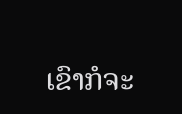ເຂົາກໍຈະ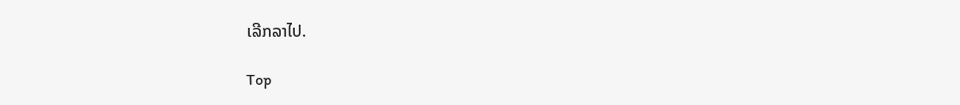ເລີກລາໄປ.

Top